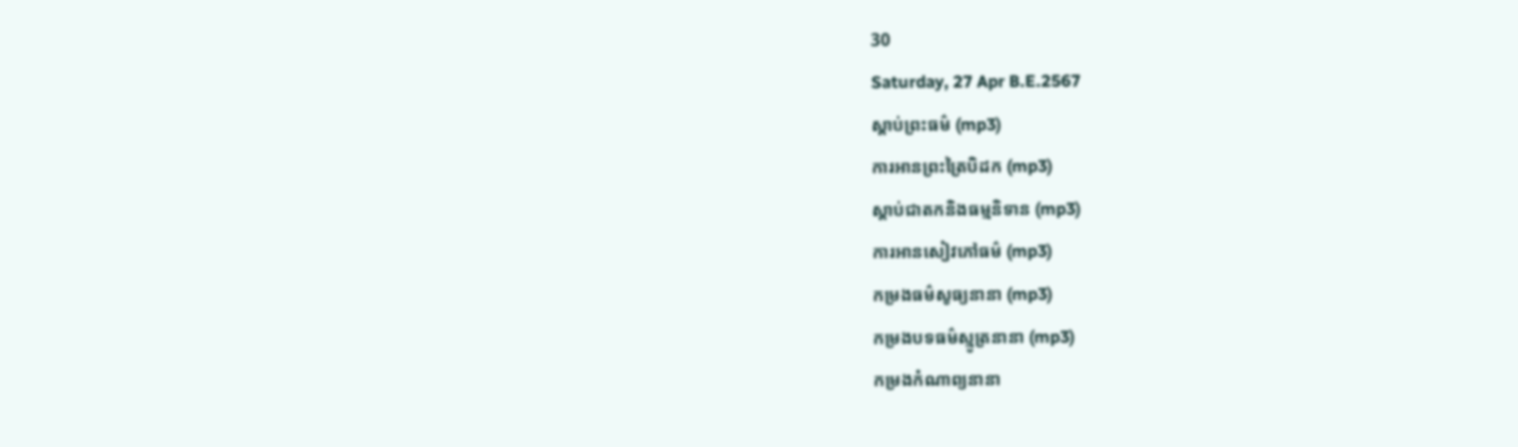30
Saturday, 27 Apr B.E.2567
ស្តាប់ព្រះធម៌ (mp3)
ការអានព្រះត្រៃបិដក (mp3)
ស្តាប់ជាតកនិងធម្មនិទាន (mp3)
ការអានសៀវភៅធម៌ (mp3)
កម្រងធម៌សូធ្យនានា (mp3)
កម្រងបទធម៌ស្មូត្រនានា (mp3)
កម្រងកំណាព្យនានា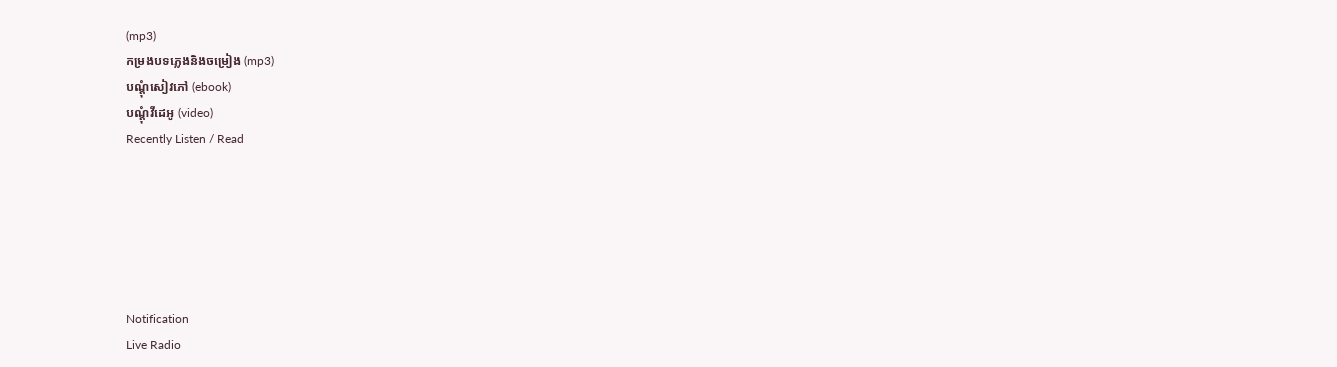(mp3)
កម្រងបទភ្លេងនិងចម្រៀង (mp3)
បណ្តុំសៀវភៅ (ebook)
បណ្តុំវីដេអូ (video)
Recently Listen / Read






Notification
Live Radio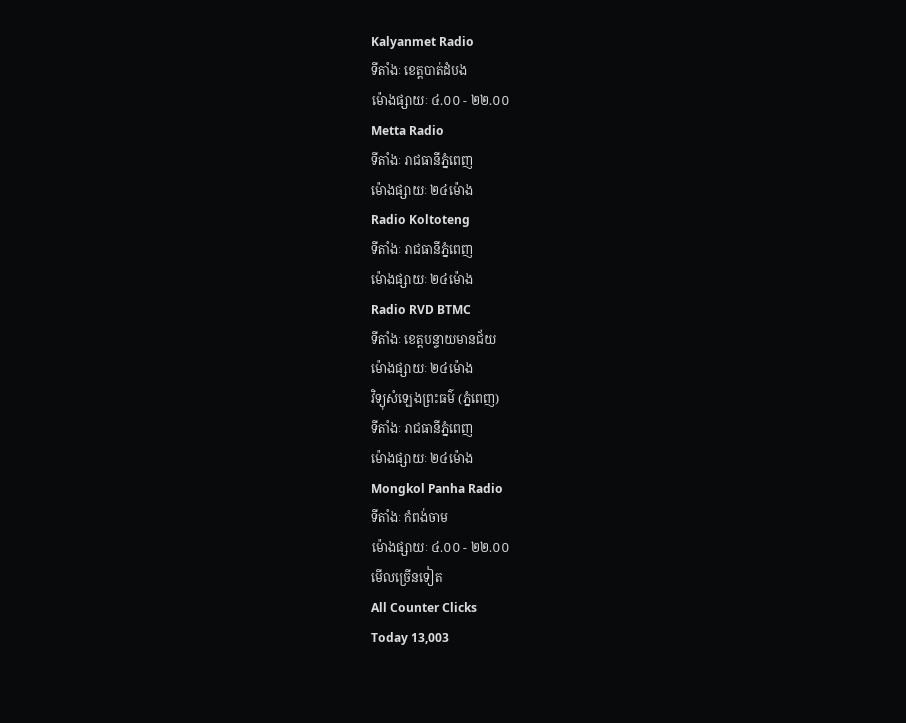Kalyanmet Radio
ទីតាំងៈ ខេត្តបាត់ដំបង
ម៉ោងផ្សាយៈ ៤.០០ - ២២.០០
Metta Radio
ទីតាំងៈ រាជធានីភ្នំពេញ
ម៉ោងផ្សាយៈ ២៤ម៉ោង
Radio Koltoteng
ទីតាំងៈ រាជធានីភ្នំពេញ
ម៉ោងផ្សាយៈ ២៤ម៉ោង
Radio RVD BTMC
ទីតាំងៈ ខេត្តបន្ទាយមានជ័យ
ម៉ោងផ្សាយៈ ២៤ម៉ោង
វិទ្យុសំឡេងព្រះធម៌ (ភ្នំពេញ)
ទីតាំងៈ រាជធានីភ្នំពេញ
ម៉ោងផ្សាយៈ ២៤ម៉ោង
Mongkol Panha Radio
ទីតាំងៈ កំពង់ចាម
ម៉ោងផ្សាយៈ ៤.០០ - ២២.០០
មើលច្រើនទៀត
All Counter Clicks
Today 13,003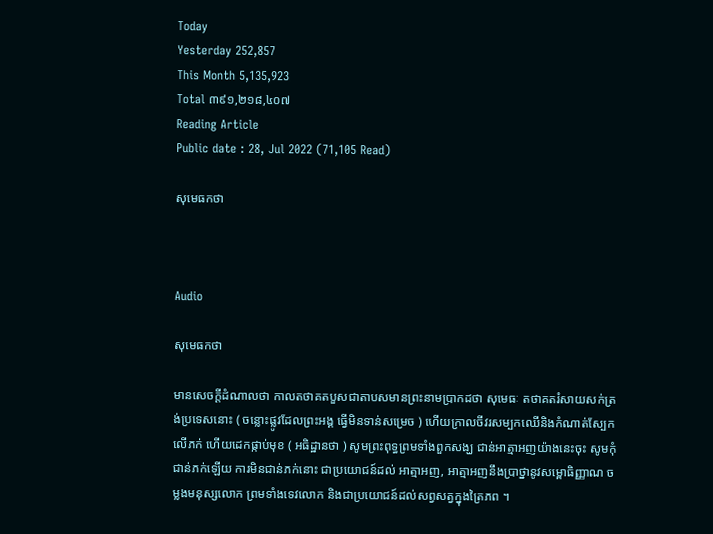Today
Yesterday 252,857
This Month 5,135,923
Total ៣៩១,២១៨,៤០៧
Reading Article
Public date : 28, Jul 2022 (71,105 Read)

សុមេធកថា



Audio

សុមេធកថា

មានសេចក្តីដំណាលថា កាលតថាគតបួសជាតាបសមានព្រះនាមប្រាកដថា សុមេធៈ តថាគតរំសាយសក់ត្រង់ប្រទេសនោះ ( ចន្លោះផ្លូវដែលព្រះអង្គ ធ្វើមិនទាន់សម្រេច ) ហើយក្រាលចីវរសម្បកឈើនិងកំណាត់ស្បែកលើភក់ ហើយដេកផ្កាប់មុខ ( អធិដ្ឋានថា ) សូមព្រះពុទ្ធព្រមទាំងពួកសង្ឃ ជាន់អាត្មាអញយ៉ាងនេះចុះ សូមកុំជាន់ភក់ឡើយ ការមិនជាន់ភក់នោះ ជាប្រយោជន៍ដល់ អាត្មាអញ, អាត្មាអញនឹងប្រាថ្នានូវសម្ពោធិញ្ញាណ ចម្លងមនុស្សលោក ព្រមទាំងទេវលោក និងជាប្រយោជន៍ដល់សព្វសត្វក្នុងត្រៃភព ។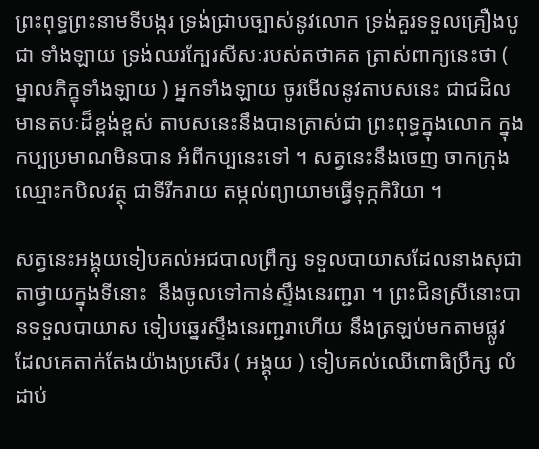ព្រះពុទ្ធព្រះនាមទីបង្ករ ទ្រង់ជ្រាបច្បាស់នូវលោក ទ្រង់គួរទទួលគ្រឿងបូជា ទាំងឡាយ ទ្រង់ឈរក្បែរសីសៈរបស់តថាគត ត្រាស់ពាក្យនេះថា ( ម្នាលភិក្ខុទាំងឡាយ ) អ្នកទាំងឡាយ ចូរមើលនូវតាបសនេះ ជាជដិលមានតបៈដ៏ខ្ពង់ខ្ពស់ តាបសនេះនឹងបានត្រាស់ជា ព្រះពុទ្ធក្នុងលោក ក្នុងកប្បប្រមាណមិនបាន អំពីកប្បនេះទៅ ។ សត្វនេះនឹងចេញ ចាកក្រុងឈ្មោះកបិលវត្ថុ ជាទីរីករាយ តម្កល់ព្យាយាមធ្វើទុក្កកិរិយា ។

សត្វនេះអង្គុយទៀបគល់អជបាលព្រឹក្ស ទទួលបាយាសដែលនាងសុជាតាថ្វាយក្នុងទីនោះ  នឹងចូលទៅកាន់ស្ទឹងនេរញ្ជរា ។ ព្រះជិនស្រីនោះបានទទួលបាយាស ទៀបឆ្នេរស្ទឹងនេរញ្ជរាហើយ នឹងត្រឡប់មកតាមផ្លូវ ដែលគេតាក់តែងយ៉ាងប្រសើរ ( អង្គុយ ) ទៀបគល់ឈើពោធិប្រឹក្ស លំដាប់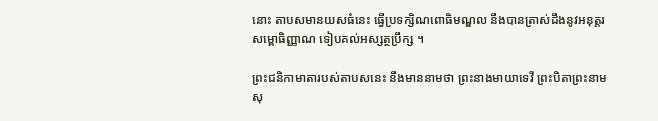នោះ តាបសមានយសធំនេះ ធ្វើប្រទក្សិណពោធិមណ្ឌល នឹងបានត្រាស់ដឹងនូវអនុត្តរសម្ពោធិញ្ញាណ ទៀបគល់អស្សត្ថប្រឹក្ស ។

ព្រះជនិកាមាតារបស់តាបសនេះ នឹងមាននាមថា ព្រះនាងមាយាទេវី ព្រះបិតាព្រះនាម សុ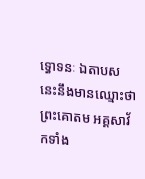ទ្ធោទនៈ ឯតាបសនេះនឹងមានឈ្មោះថា ព្រះគោតម អគ្គសាវ័កទាំង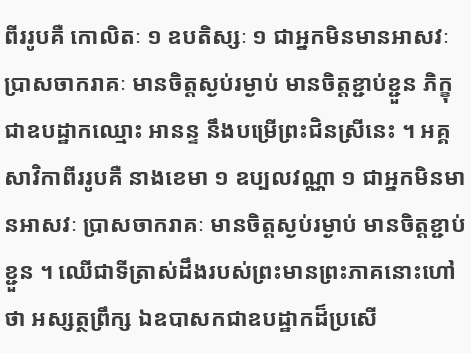ពីររូបគឺ កោលិតៈ ១ ឧបតិស្សៈ ១ ជាអ្នកមិនមានអាសវៈ ប្រាសចាករាគៈ មានចិត្តស្ងប់រម្ងាប់ មានចិត្តខ្ជាប់ខ្ជួន ភិក្ខុជាឧបដ្ឋាកឈ្មោះ អានន្ទ នឹងបម្រើព្រះជិនស្រីនេះ ។ អគ្គសាវិកាពីររូបគឺ នាងខេមា ១ ឧប្បលវណ្ណា ១ ជាអ្នកមិនមានអាសវៈ ប្រាសចាករាគៈ មានចិត្តស្ងប់រម្ងាប់ មានចិត្តខ្ជាប់ខ្ជួន ។ ឈើជាទីត្រាស់ដឹងរបស់ព្រះមានព្រះភាគនោះហៅថា អស្សត្ថព្រឹក្ស ឯឧបាសកជាឧបដ្ឋាកដ៏ប្រសើ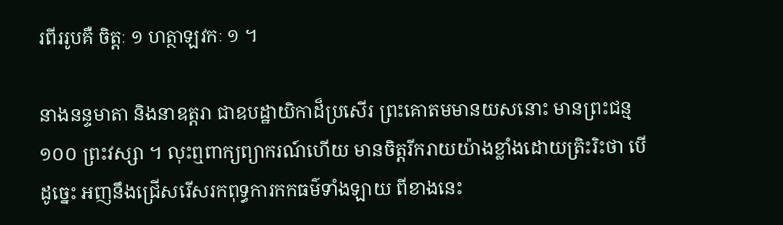រពីររូបគឺ ចិត្តៈ ១ ហត្ថាឡវកៈ ១ ។

នាងនន្ទមាតា និងនាឧត្តរា ជាឧបដ្ឋាយិកាដ៏ប្រសើរ ព្រះគោតមមានយសនោះ មានព្រះជន្ម ១០០ ព្រះវស្សា ។ លុះឮពាក្យព្យាករណ៍ហើយ មានចិត្តរីករាយយ៉ាងខ្លាំងដោយត្រិះរិះថា បើដូច្នេះ អញនឹងជ្រើសរើសរកពុទ្ធការកកធម៌ទាំងឡាយ ពីខាងនេះ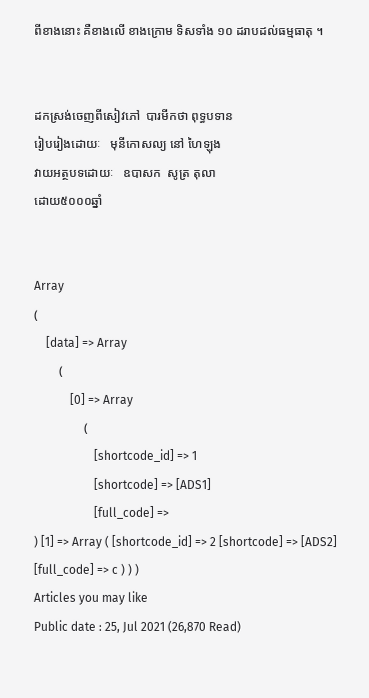ពីខាងនោះ គឺខាងលើ ខាងក្រោម ទិសទាំង ១០ ដរាបដល់ធម្មធាតុ ។


ដកស្រង់ចេញពីសៀវភៅ  បារមីកថា ពុទ្ធបទាន
រៀបរៀងដោយៈ   មុនីកោសល្យ នៅ ហៃឡុង
វាយអត្ថបទដោយៈ   ឧបាសក  សូត្រ តុលា
ដោយ៥០០០ឆ្នាំ


Array
(
    [data] => Array
        (
            [0] => Array
                (
                    [shortcode_id] => 1
                    [shortcode] => [ADS1]
                    [full_code] =>
) [1] => Array ( [shortcode_id] => 2 [shortcode] => [ADS2] [full_code] => c ) ) )
Articles you may like
Public date : 25, Jul 2021 (26,870 Read)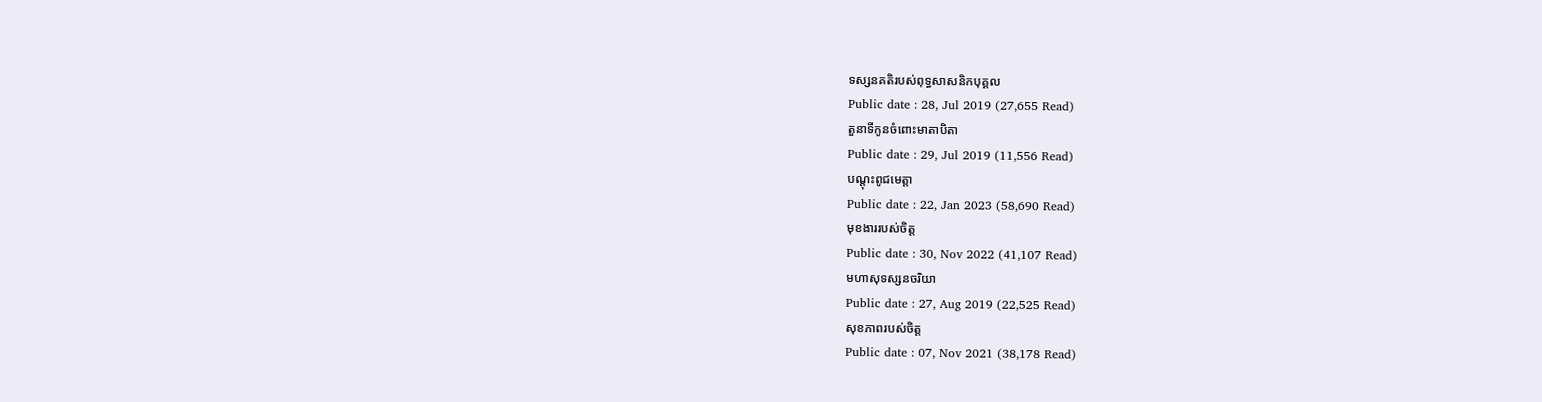ទស្សនគតិរបស់ពុទ្ធសាសនិកបុគ្គល
Public date : 28, Jul 2019 (27,655 Read)
តួនាទីកូនចំពោះមាតាបិតា
Public date : 29, Jul 2019 (11,556 Read)
បណ្ដុះពូជមេត្តា
Public date : 22, Jan 2023 (58,690 Read)
មុខងាររបស់ចិត្ត
Public date : 30, Nov 2022 (41,107 Read)
មហាសុទស្សនចរិយា
Public date : 27, Aug 2019 (22,525 Read)
សុខភាពរបស់ចិត្ត
Public date : 07, Nov 2021 (38,178 Read)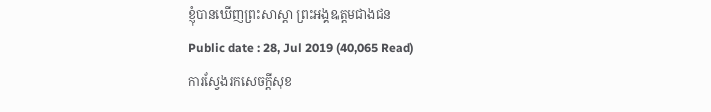ខ្ញុំបានឃើញព្រះសាស្តា ព្រះអង្គឩត្តមជាងជន
Public date : 28, Jul 2019 (40,065 Read)
ការស្វែងរកសេចក្ដីសុខ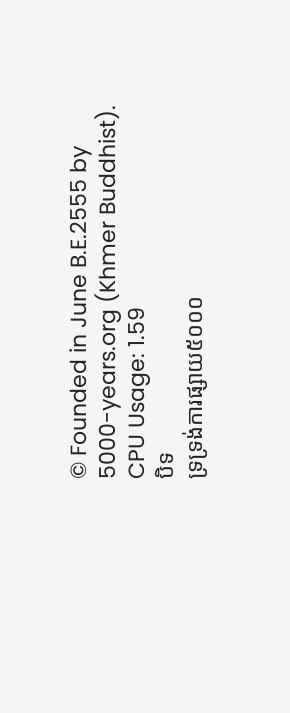© Founded in June B.E.2555 by 5000-years.org (Khmer Buddhist).
CPU Usage: 1.59
បិទ
ទ្រទ្រង់ការផ្សាយ៥០០០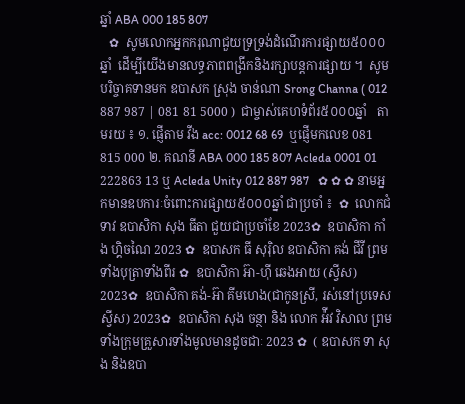ឆ្នាំ ABA 000 185 807
   ✿  សូមលោកអ្នកករុណាជួយទ្រទ្រង់ដំណើរការផ្សាយ៥០០០ឆ្នាំ  ដើម្បីយើងមានលទ្ធភាពពង្រីកនិងរក្សាបន្តការផ្សាយ ។  សូមបរិច្ចាគទានមក ឧបាសក ស្រុង ចាន់ណា Srong Channa ( 012 887 987 | 081 81 5000 )  ជាម្ចាស់គេហទំព័រ៥០០០ឆ្នាំ   តាមរយ ៖ ១. ផ្ញើតាម វីង acc: 0012 68 69  ឬផ្ញើមកលេខ 081 815 000 ២. គណនី ABA 000 185 807 Acleda 0001 01 222863 13 ឬ Acleda Unity 012 887 987   ✿ ✿ ✿ នាមអ្នកមានឧបការៈចំពោះការផ្សាយ៥០០០ឆ្នាំ ជាប្រចាំ ៖  ✿  លោកជំទាវ ឧបាសិកា សុង ធីតា ជួយជាប្រចាំខែ 2023✿  ឧបាសិកា កាំង ហ្គិចណៃ 2023 ✿  ឧបាសក ធី សុរ៉ិល ឧបាសិកា គង់ ជីវី ព្រមទាំងបុត្រាទាំងពីរ ✿  ឧបាសិកា អ៊ា-ហុី ឆេងអាយ (ស្វីស) 2023✿  ឧបាសិកា គង់-អ៊ា គីមហេង(ជាកូនស្រី, រស់នៅប្រទេសស្វីស) 2023✿  ឧបាសិកា សុង ចន្ថា និង លោក អ៉ីវ វិសាល ព្រមទាំងក្រុមគ្រួសារទាំងមូលមានដូចជាៈ 2023 ✿  ( ឧបាសក ទា សុង និងឧបា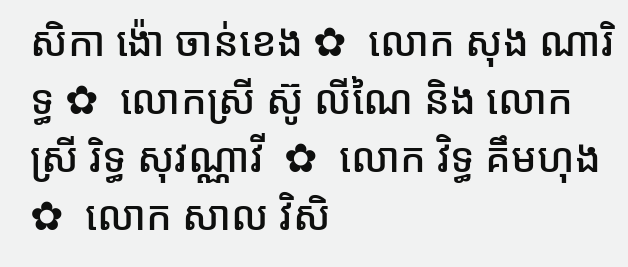សិកា ង៉ោ ចាន់ខេង ✿  លោក សុង ណារិទ្ធ ✿  លោកស្រី ស៊ូ លីណៃ និង លោកស្រី រិទ្ធ សុវណ្ណាវី  ✿  លោក វិទ្ធ គឹមហុង ✿  លោក សាល វិសិ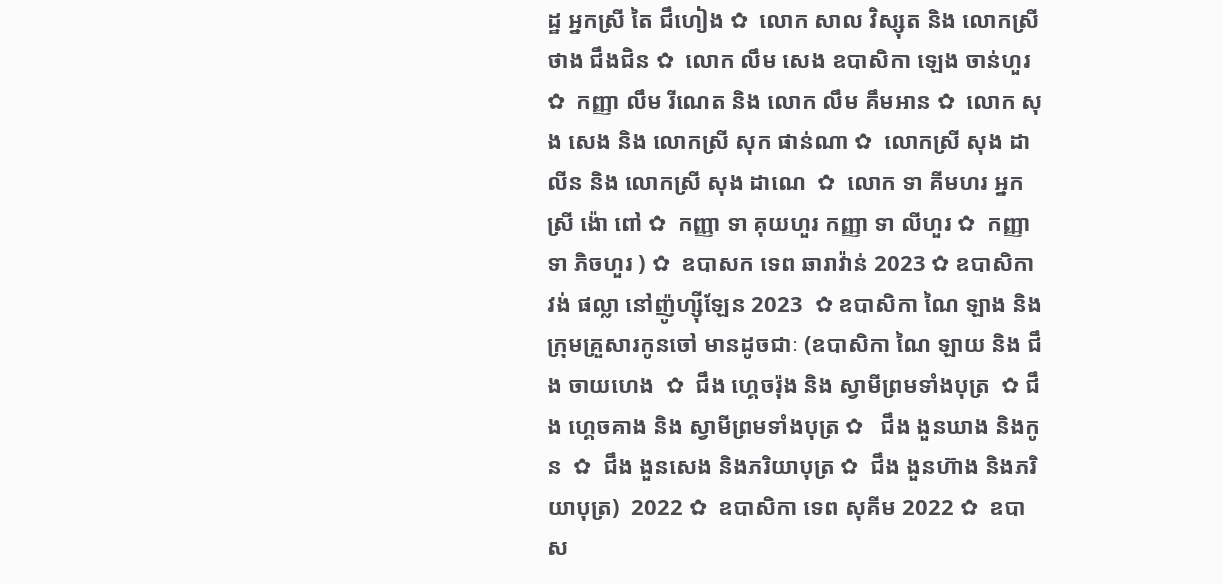ដ្ឋ អ្នកស្រី តៃ ជឹហៀង ✿  លោក សាល វិស្សុត និង លោកស្រី ថាង ជឹងជិន ✿  លោក លឹម សេង ឧបាសិកា ឡេង ចាន់ហួរ ✿  កញ្ញា លឹម រីណេត និង លោក លឹម គឹមអាន ✿  លោក សុង សេង និង លោកស្រី សុក ផាន់ណា ✿  លោកស្រី សុង ដាលីន និង លោកស្រី សុង ដាណេ  ✿  លោក ទា គីមហរ អ្នកស្រី ង៉ោ ពៅ ✿  កញ្ញា ទា គុយហួរ កញ្ញា ទា លីហួរ ✿  កញ្ញា ទា ភិចហួរ ) ✿  ឧបាសក ទេព ឆារាវ៉ាន់ 2023 ✿ ឧបាសិកា វង់ ផល្លា នៅញ៉ូហ្ស៊ីឡែន 2023  ✿ ឧបាសិកា ណៃ ឡាង និងក្រុមគ្រួសារកូនចៅ មានដូចជាៈ (ឧបាសិកា ណៃ ឡាយ និង ជឹង ចាយហេង  ✿  ជឹង ហ្គេចរ៉ុង និង ស្វាមីព្រមទាំងបុត្រ  ✿ ជឹង ហ្គេចគាង និង ស្វាមីព្រមទាំងបុត្រ ✿   ជឹង ងួនឃាង និងកូន  ✿  ជឹង ងួនសេង និងភរិយាបុត្រ ✿  ជឹង ងួនហ៊ាង និងភរិយាបុត្រ)  2022 ✿  ឧបាសិកា ទេព សុគីម 2022 ✿  ឧបាស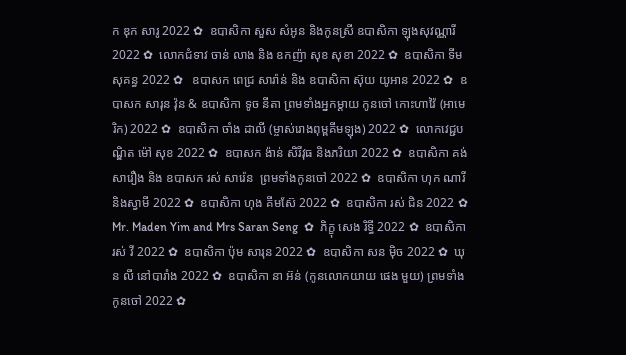ក ឌុក សារូ 2022 ✿  ឧបាសិកា សួស សំអូន និងកូនស្រី ឧបាសិកា ឡុងសុវណ្ណារី 2022 ✿  លោកជំទាវ ចាន់ លាង និង ឧកញ៉ា សុខ សុខា 2022 ✿  ឧបាសិកា ទីម សុគន្ធ 2022 ✿   ឧបាសក ពេជ្រ សារ៉ាន់ និង ឧបាសិកា ស៊ុយ យូអាន 2022 ✿  ឧបាសក សារុន វ៉ុន & ឧបាសិកា ទូច នីតា ព្រមទាំងអ្នកម្តាយ កូនចៅ កោះហាវ៉ៃ (អាមេរិក) 2022 ✿  ឧបាសិកា ចាំង ដាលី (ម្ចាស់រោងពុម្ពគីមឡុង) 2022 ✿  លោកវេជ្ជបណ្ឌិត ម៉ៅ សុខ 2022 ✿  ឧបាសក ង៉ាន់ សិរីវុធ និងភរិយា 2022 ✿  ឧបាសិកា គង់ សារឿង និង ឧបាសក រស់ សារ៉េន  ព្រមទាំងកូនចៅ 2022 ✿  ឧបាសិកា ហុក ណារី និងស្វាមី 2022 ✿  ឧបាសិកា ហុង គីមស៊ែ 2022 ✿  ឧបាសិកា រស់ ជិន 2022 ✿  Mr. Maden Yim and Mrs Saran Seng  ✿  ភិក្ខុ សេង រិទ្ធី 2022 ✿  ឧបាសិកា រស់ វី 2022 ✿  ឧបាសិកា ប៉ុម សារុន 2022 ✿  ឧបាសិកា សន ម៉ិច 2022 ✿  ឃុន លី នៅបារាំង 2022 ✿  ឧបាសិកា នា អ៊ន់ (កូនលោកយាយ ផេង មួយ) ព្រមទាំងកូនចៅ 2022 ✿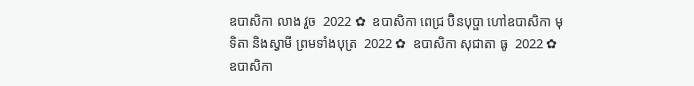ឧបាសិកា លាង វួច  2022 ✿  ឧបាសិកា ពេជ្រ ប៊ិនបុប្ផា ហៅឧបាសិកា មុទិតា និងស្វាមី ព្រមទាំងបុត្រ  2022 ✿  ឧបាសិកា សុជាតា ធូ  2022 ✿  ឧបាសិកា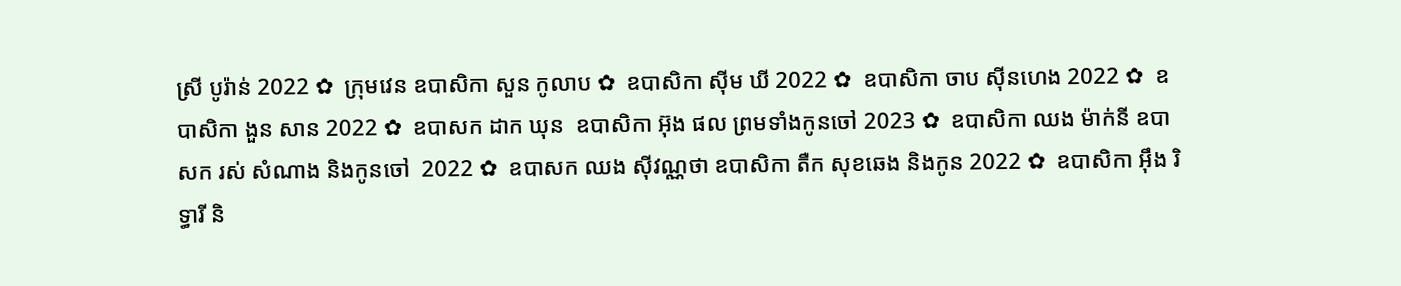ស្រី បូរ៉ាន់ 2022 ✿  ក្រុមវេន ឧបាសិកា សួន កូលាប ✿  ឧបាសិកា ស៊ីម ឃី 2022 ✿  ឧបាសិកា ចាប ស៊ីនហេង 2022 ✿  ឧបាសិកា ងួន សាន 2022 ✿  ឧបាសក ដាក ឃុន  ឧបាសិកា អ៊ុង ផល ព្រមទាំងកូនចៅ 2023 ✿  ឧបាសិកា ឈង ម៉ាក់នី ឧបាសក រស់ សំណាង និងកូនចៅ  2022 ✿  ឧបាសក ឈង សុីវណ្ណថា ឧបាសិកា តឺក សុខឆេង និងកូន 2022 ✿  ឧបាសិកា អុឹង រិទ្ធារី និ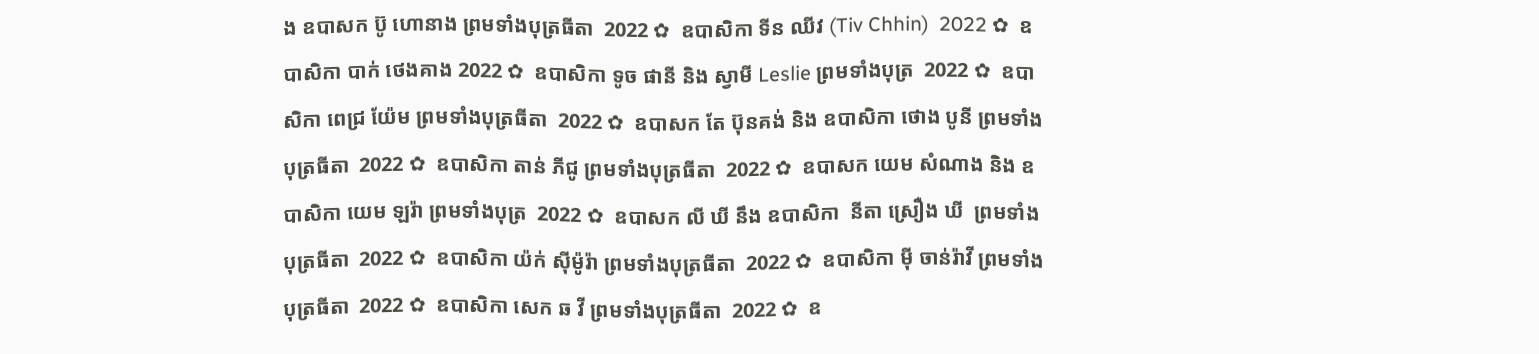ង ឧបាសក ប៊ូ ហោនាង ព្រមទាំងបុត្រធីតា  2022 ✿  ឧបាសិកា ទីន ឈីវ (Tiv Chhin)  2022 ✿  ឧបាសិកា បាក់ ថេងគាង 2022 ✿  ឧបាសិកា ទូច ផានី និង ស្វាមី Leslie ព្រមទាំងបុត្រ  2022 ✿  ឧបាសិកា ពេជ្រ យ៉ែម ព្រមទាំងបុត្រធីតា  2022 ✿  ឧបាសក តែ ប៊ុនគង់ និង ឧបាសិកា ថោង បូនី ព្រមទាំងបុត្រធីតា  2022 ✿  ឧបាសិកា តាន់ ភីជូ ព្រមទាំងបុត្រធីតា  2022 ✿  ឧបាសក យេម សំណាង និង ឧបាសិកា យេម ឡរ៉ា ព្រមទាំងបុត្រ  2022 ✿  ឧបាសក លី ឃី នឹង ឧបាសិកា  នីតា ស្រឿង ឃី  ព្រមទាំងបុត្រធីតា  2022 ✿  ឧបាសិកា យ៉ក់ សុីម៉ូរ៉ា ព្រមទាំងបុត្រធីតា  2022 ✿  ឧបាសិកា មុី ចាន់រ៉ាវី ព្រមទាំងបុត្រធីតា  2022 ✿  ឧបាសិកា សេក ឆ វី ព្រមទាំងបុត្រធីតា  2022 ✿  ឧ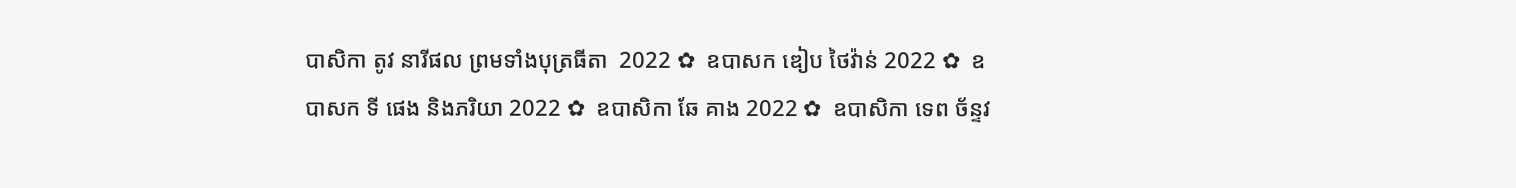បាសិកា តូវ នារីផល ព្រមទាំងបុត្រធីតា  2022 ✿  ឧបាសក ឌៀប ថៃវ៉ាន់ 2022 ✿  ឧបាសក ទី ផេង និងភរិយា 2022 ✿  ឧបាសិកា ឆែ គាង 2022 ✿  ឧបាសិកា ទេព ច័ន្ទវ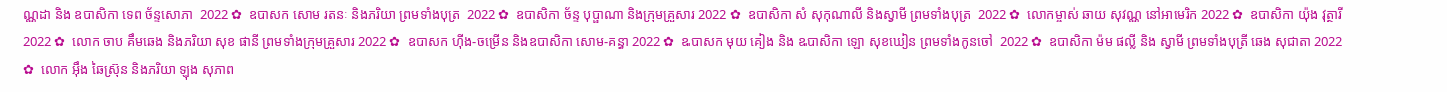ណ្ណដា និង ឧបាសិកា ទេព ច័ន្ទសោភា  2022 ✿  ឧបាសក សោម រតនៈ និងភរិយា ព្រមទាំងបុត្រ  2022 ✿  ឧបាសិកា ច័ន្ទ បុប្ផាណា និងក្រុមគ្រួសារ 2022 ✿  ឧបាសិកា សំ សុកុណាលី និងស្វាមី ព្រមទាំងបុត្រ  2022 ✿  លោកម្ចាស់ ឆាយ សុវណ្ណ នៅអាមេរិក 2022 ✿  ឧបាសិកា យ៉ុង វុត្ថារី 2022 ✿  លោក ចាប គឹមឆេង និងភរិយា សុខ ផានី ព្រមទាំងក្រុមគ្រួសារ 2022 ✿  ឧបាសក ហ៊ីង-ចម្រើន និងឧបាសិកា សោម-គន្ធា 2022 ✿  ឩបាសក មុយ គៀង និង ឩបាសិកា ឡោ សុខឃៀន ព្រមទាំងកូនចៅ  2022 ✿  ឧបាសិកា ម៉ម ផល្លី និង ស្វាមី ព្រមទាំងបុត្រី ឆេង សុជាតា 2022 ✿  លោក អ៊ឹង ឆៃស្រ៊ុន និងភរិយា ឡុង សុភាព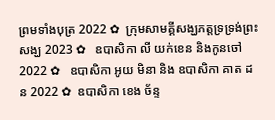ព្រមទាំងបុត្រ 2022 ✿  ក្រុមសាមគ្គីសង្ឃភត្តទ្រទ្រង់ព្រះសង្ឃ 2023 ✿   ឧបាសិកា លី យក់ខេន និងកូនចៅ 2022 ✿   ឧបាសិកា អូយ មិនា និង ឧបាសិកា គាត ដន 2022 ✿  ឧបាសិកា ខេង ច័ន្ទ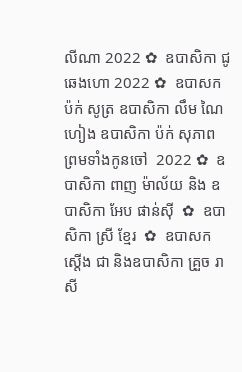លីណា 2022 ✿  ឧបាសិកា ជូ ឆេងហោ 2022 ✿  ឧបាសក ប៉ក់ សូត្រ ឧបាសិកា លឹម ណៃហៀង ឧបាសិកា ប៉ក់ សុភាព ព្រមទាំងកូនចៅ  2022 ✿  ឧបាសិកា ពាញ ម៉ាល័យ និង ឧបាសិកា អែប ផាន់ស៊ី  ✿  ឧបាសិកា ស្រី ខ្មែរ  ✿  ឧបាសក ស្តើង ជា និងឧបាសិកា គ្រួច រាសី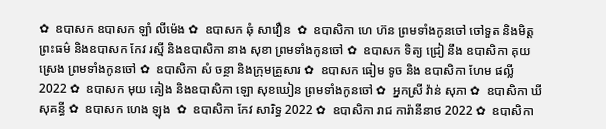✿  ឧបាសក ឧបាសក ឡាំ លីម៉េង ✿  ឧបាសក ឆុំ សាវឿន  ✿  ឧបាសិកា ហេ ហ៊ន ព្រមទាំងកូនចៅ ចៅទួត និងមិត្តព្រះធម៌ និងឧបាសក កែវ រស្មី និងឧបាសិកា នាង សុខា ព្រមទាំងកូនចៅ ✿  ឧបាសក ទិត្យ ជ្រៀ នឹង ឧបាសិកា គុយ ស្រេង ព្រមទាំងកូនចៅ ✿  ឧបាសិកា សំ ចន្ថា និងក្រុមគ្រួសារ ✿  ឧបាសក ធៀម ទូច និង ឧបាសិកា ហែម ផល្លី 2022 ✿  ឧបាសក មុយ គៀង និងឧបាសិកា ឡោ សុខឃៀន ព្រមទាំងកូនចៅ ✿  អ្នកស្រី វ៉ាន់ សុភា ✿  ឧបាសិកា ឃី សុគន្ធី ✿  ឧបាសក ហេង ឡុង  ✿  ឧបាសិកា កែវ សារិទ្ធ 2022 ✿  ឧបាសិកា រាជ ការ៉ានីនាថ 2022 ✿  ឧបាសិកា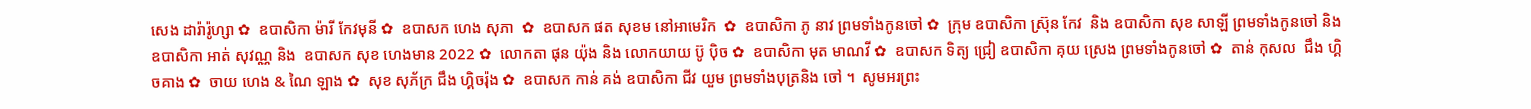សេង ដារ៉ារ៉ូហ្សា ✿  ឧបាសិកា ម៉ារី កែវមុនី ✿  ឧបាសក ហេង សុភា  ✿  ឧបាសក ផត សុខម នៅអាមេរិក  ✿  ឧបាសិកា ភូ នាវ ព្រមទាំងកូនចៅ ✿  ក្រុម ឧបាសិកា ស្រ៊ុន កែវ  និង ឧបាសិកា សុខ សាឡី ព្រមទាំងកូនចៅ និង ឧបាសិកា អាត់ សុវណ្ណ និង  ឧបាសក សុខ ហេងមាន 2022 ✿  លោកតា ផុន យ៉ុង និង លោកយាយ ប៊ូ ប៉ិច ✿  ឧបាសិកា មុត មាណវី ✿  ឧបាសក ទិត្យ ជ្រៀ ឧបាសិកា គុយ ស្រេង ព្រមទាំងកូនចៅ ✿  តាន់ កុសល  ជឹង ហ្គិចគាង ✿  ចាយ ហេង & ណៃ ឡាង ✿  សុខ សុភ័ក្រ ជឹង ហ្គិចរ៉ុង ✿  ឧបាសក កាន់ គង់ ឧបាសិកា ជីវ យួម ព្រមទាំងបុត្រនិង ចៅ ។  សូមអរព្រះ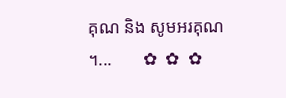គុណ និង សូមអរគុណ ។...       ✿  ✿  ✿